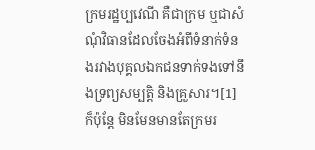ក្រមរដ្ឋប្បវេណី គឺជាក្រម ឬជាសំណុំវិធានដែលចែងអំពីទំនាក់ទំនងរវាងបុគ្គលឯកជនទាក់ទងទៅនឹងទ្រព្យសម្បត្តិ និងគ្រួសារ។[1]
ក៏ប៉ុន្តែ មិនមែនមានតែក្រមរ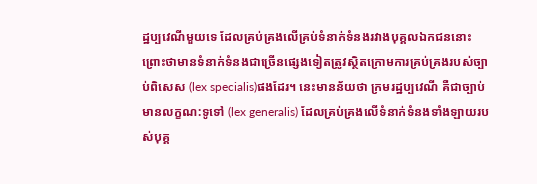ដ្ឋប្បវេណីមួយទេ ដែលគ្រប់គ្រងលើគ្រប់ទំនាក់ទំនងរវាងបុគ្គលឯកជននោះ ព្រោះថាមានទំនាក់ទំនងជាច្រើនផ្សេងទៀតត្រូវស្ថិតក្រោមការគ្រប់គ្រងរបស់ច្បាប់ពិសេស (lex specialis)ផងដែរ។ នេះមានន័យថា ក្រមរដ្ឋប្បវេណី គឺជាច្បាប់មានលក្ខណ:ទូទៅ (lex generalis) ដែលគ្រប់គ្រងលើទំនាក់ទំនងទាំងឡាយរបស់បុគ្គ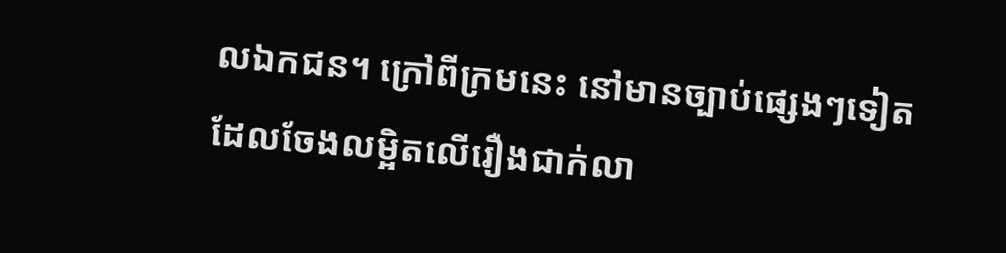លឯកជន។ ក្រៅពីក្រមនេះ នៅមានច្បាប់ផ្សេងៗទៀត ដែលចែងលម្អិតលើរឿងជាក់លា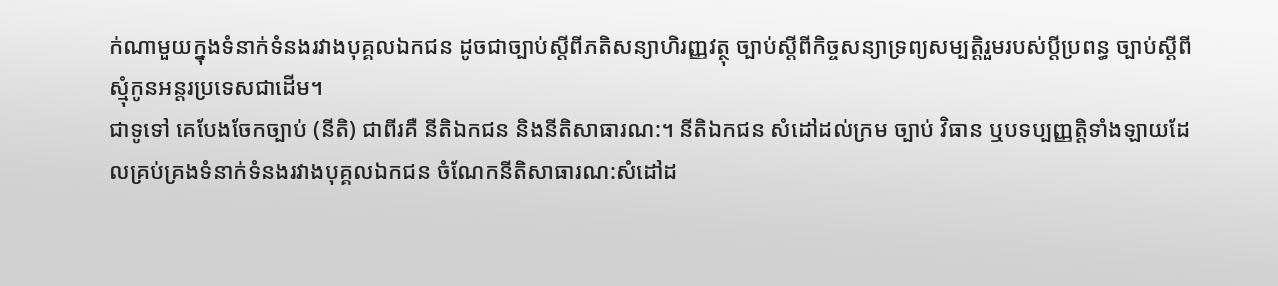ក់ណាមួយក្នុងទំនាក់ទំនងរវាងបុគ្គលឯកជន ដូចជាច្បាប់ស្ដីពីភតិសន្យាហិរញ្ញវត្ថុ ច្បាប់ស្ដីពីកិច្ចសន្យាទ្រព្យសម្បត្តិរួមរបស់ប្ដីប្រពន្ធ ច្បាប់ស្ដីពីស្មុំកូនអន្តរប្រទេសជាដើម។
ជាទូទៅ គេបែងចែកច្បាប់ (នីតិ) ជាពីរគឺ នីតិឯកជន និងនីតិសាធារណ:។ នីតិឯកជន សំដៅដល់ក្រម ច្បាប់ វិធាន ឬបទប្បញ្ញត្តិទាំងឡាយដែលគ្រប់គ្រងទំនាក់ទំនងរវាងបុគ្គលឯកជន ចំណែកនីតិសាធារណ:សំដៅដ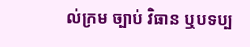ល់ក្រម ច្បាប់ វិធាន ឬបទប្ប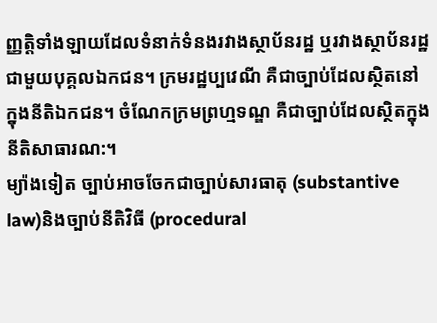ញ្ញត្តិទាំងឡាយដែលទំនាក់ទំនងរវាងស្ថាប័នរដ្ឋ ឬរវាងស្ថាប័នរដ្ឋជាមួយបុគ្គលឯកជន។ ក្រមរដ្ឋប្បវេណី គឺជាច្បាប់ដែលស្ថិតនៅក្នុងនីតិឯកជន។ ចំណែកក្រមព្រហ្មទណ្ឌ គឺជាច្បាប់ដែលស្ថិតក្នុងនីតិសាធារណ:។
ម្យ៉ាងទៀត ច្បាប់អាចចែកជាច្បាប់សារធាតុ (substantive law)និងច្បាប់នីតិវិធី (procedural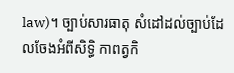law)។ ច្បាប់សារធាតុ សំដៅដល់ច្បាប់ដែលចែងអំពីសិទ្ធិ កាពត្វកិ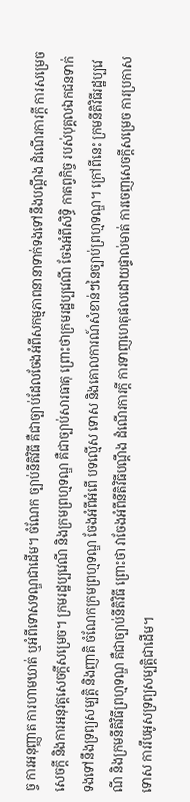ច្ច ការអនុញ្ញាត ការហាមឃាត់ ឬអំពីទោសទណ្ឌជាដើម។ ចំណែក ច្បាប់នីតិវិធី គឺជាច្បាប់ដែលចែងអំពីសកម្មភាពនានាទាក់ទងទៅនឹងបណ្ដឹង ដំណើរការក្ដី ការសម្រេចសេចក្ដី និងការអនុវត្តសេចក្ដីសម្រេច។ ក្រមរដ្ឋប្បវេណី និងក្រមព្រហ្មទណ្ឌ គឺជាច្បាប់សារធាតុ ព្រោះថាក្រមរដ្ឋប្បវេណី ចែងអំពីសិទ្ធិ កាតព្វកិច្ច របស់បុគ្គលឯកជនទាក់ទងទៅនឹងទ្រព្យសម្បត្តិ និងញាតិ ចំណែកក្រមព្រហ្មទណ្ឌ ចែងអំពីអំពើ បទល្មើស ទោស និងគោលការណ៍សំខាន់ៗនៃច្បាប់ព្រហ្មទណ្ឌ។ ក្រៅពីនេះ ក្រមនីតិវិធីរដ្ឋប្បវេណី និងក្រមនីតិវិធីព្រហ្មទណ្ឌ គឺជាច្បាប់នីតិវិធី ព្រោះថា វាចែងអំពីនីតិវិធីបណ្ដឹង ដំណើរការក្ដី ការទាញហេតុផលដោយផ្ទាល់មាត់ ការចេញសេចក្ដីសម្រេច ការប្រកាសទោស ការរឹបអូសទ្រព្យសម្បត្តិជាដើម។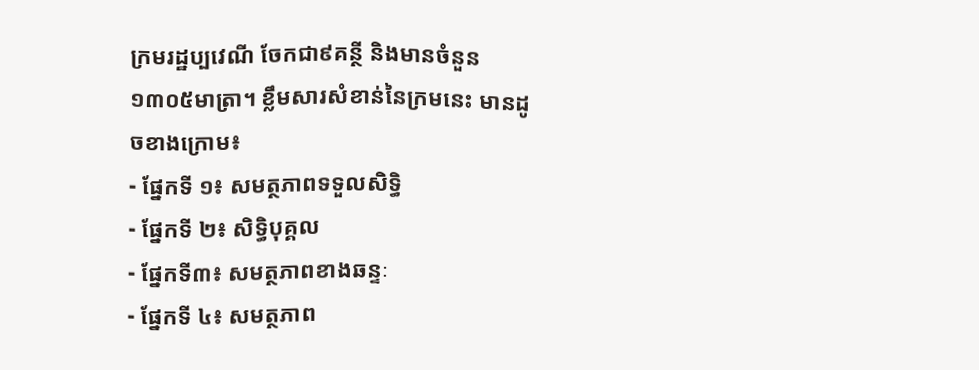ក្រមរដ្ឋប្បវេណី ចែកជា៩គន្ថី និងមានចំនួន១៣០៥មាត្រា។ ខ្លឹមសារសំខាន់នៃក្រមនេះ មានដូចខាងក្រោម៖
- ផ្នែកទី ១៖ សមត្ថភាពទទួលសិទ្ធិ
- ផ្នែកទី ២៖ សិទ្ធិបុគ្គល
- ផ្នែកទី៣៖ សមត្ថភាពខាងឆន្ទៈ
- ផ្នែកទី ៤៖ សមត្ថភាព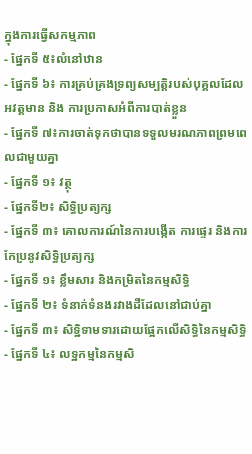ក្នុងការធ្វើសកម្មភាព
- ផ្នែកទី ៥៖លំនៅឋាន
- ផ្នែកទី ៦៖ ការគ្រប់គ្រងទ្រព្យសម្បត្តិរបស់បុគ្គលដែលអវត្តមាន និង ការប្រកាសអំពីការបាត់ខ្លួន
- ផ្នែកទី ៧៖ការចាត់ទុកថាបានទទួលមរណភាពព្រមពេលជាមួយគ្នា
- ផ្នែកទី ១៖ វត្ថុ
- ផ្នែកទី២៖ សិទ្ធិប្រត្យក្ស
- ផ្នែកទី ៣៖ គោលការណ៍នៃការបង្កើត ការផ្ទេរ និងការកែប្រនូវសិទ្ធិប្រត្យក្ស
- ផ្នែកទី ១៖ ខ្លឹមសារ និងកម្រិតនៃកម្មសិទ្ធិ
- ផ្នែកទី ២៖ ទំនាក់ទំនងរវាងដឺដែលនៅជាប់គ្នា
- ផ្នែកទី ៣៖ សិទ្ឋិទាមទារដោយផ្អែកលើសិទ្ធិនៃកម្មសិទ្ធិ
- ផ្នែកទី ៤៖ លទ្ឋកម្មនៃកម្មសិ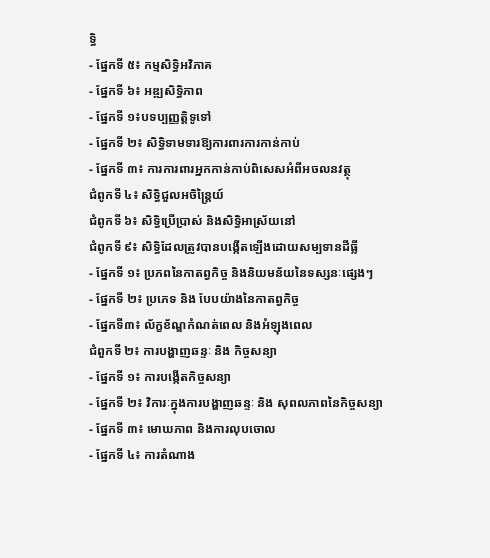ទ្ធិ
- ផ្នែកទី ៥៖ កម្មសិទ្ធិអវិភាគ
- ផ្នែកទី ៦៖ អឌ្ឍសិទ្ធិភាព
- ផ្នែកទី ១៖បទប្បញ្ញត្តិទូទៅ
- ផ្នែកទី ២៖ សិទ្ធិទាមទារឱ្យការពារការកាន់កាប់
- ផ្នែកទី ៣៖ ការការពារអ្នកកាន់កាប់ពិសេសអំពីអចលនវត្ថុ
ជំពូកទី ៤៖ សិទ្ធិជួលអចិន្ត្រៃយ៍
ជំពូកទី ៦៖ សិទ្ធិប្រើប្រាស់ និងសិទ្ធិអាស្រ័យនៅ
ជំពូកទី ៩៖ សិទ្ធិដែលត្រូវបានបង្កើតឡើងដោយសម្បទានដីធ្លី
- ផ្នែកទី ១៖ ប្រភពនៃកាតព្វកិច្ច និងនិយមន័យនៃទស្សនៈផ្សេងៗ
- ផ្នែកទី ២៖ ប្រភេទ និង បែបយ៉ាងនៃកាតព្វកិច្ច
- ផ្នែកទី៣៖ ល័ក្ខខ័ណ្ឌកំណត់ពេល និងអំឡុងពេល
ជំពួកទី ២៖ ការបង្ហាញឆន្ទៈ និង កិច្ចសន្យា
- ផ្នែកទី ១៖ ការបង្កើតកិច្ចសន្យា
- ផ្នែកទី ២៖ វិការៈក្នុងការបង្ហាញឆន្ទៈ និង សុពលភាពនៃកិច្ចសន្យា
- ផ្នែកទី ៣៖ មោឃភាព និងការលុបចោល
- ផ្នែកទី ៤៖ ការតំណាង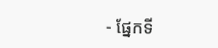- ផ្នែកទី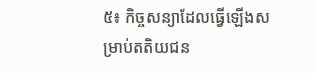៥៖ កិច្ចសន្យាដែលធ្វើឡើងសម្រាប់តតិយជន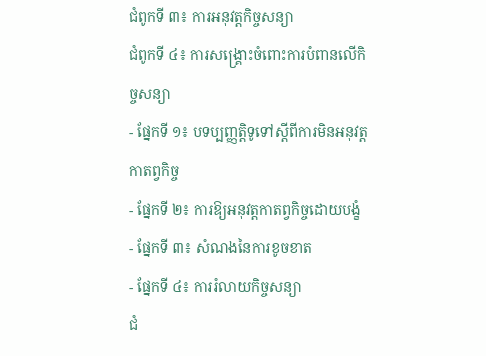ជំពូកទី ៣៖ ការអនុវត្តកិច្ចសន្យា
ជំពូកទី ៤៖ ការសង្គ្រោះចំពោះការបំពានលើកិច្ចសន្យា
- ផ្នែកទី ១៖ បទប្បញ្ញត្តិទូទៅស្តីពីការមិនអនុវត្តកាតព្វកិច្ច
- ផ្នែកទី ២៖ ការឱ្យអនុវត្តកាតព្វកិច្ចដោយបង្ខំ
- ផ្នែកទី ៣៖ សំណងនៃការខូចខាត
- ផ្នែកទី ៤៖ ការរំលាយកិច្ចសន្យា
ជំ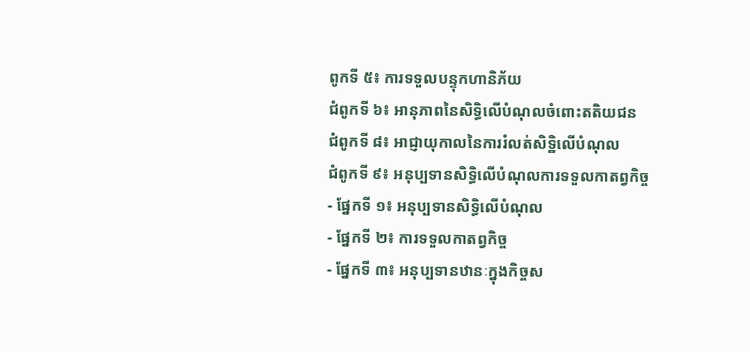ពូកទី ៥៖ ការទទួលបន្ទុកហានិភ័យ
ជំពូកទី ៦៖ អានុភាពនៃសិទ្ធិលើបំណុលចំពោះតតិយជន
ជំពូកទី ៨៖ អាជ្ញាយុកាលនៃការរំលត់សិទ្ឋិលើបំណុល
ជំពូកទី ៩៖ អនុប្បទានសិទ្ធិលើបំណុលការទទួលកាតព្វកិច្ច
- ផ្នែកទី ១៖ អនុប្បទានសិទ្ធិលើបំណុល
- ផ្នែកទី ២៖ ការទទួលកាតព្វកិច្ច
- ផ្នែកទី ៣៖ អនុប្បទានឋានៈក្នុងកិច្ចស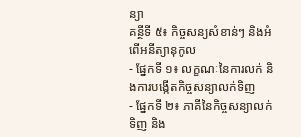ន្យា
គន្ថីទី ៥៖ កិច្ចសន្យសំខាន់ៗ និងអំពើអនីត្យានុកូល
- ផ្នែកទី ១៖ លក្ខណៈនៃការលក់ និងការបង្កើតកិច្ចសន្យាលក់ទិញ
- ផ្នែកទី ២៖ ភាគីនៃកិច្ចសន្យាលក់ទិញ និង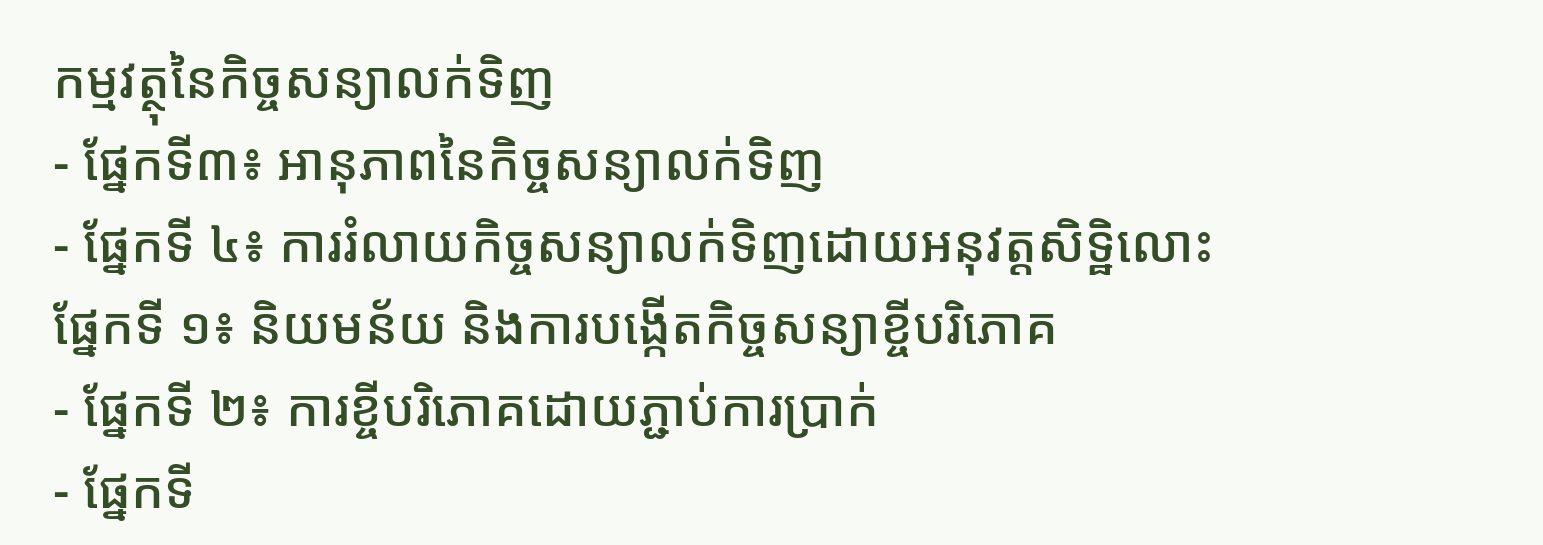កម្មវត្ថុនៃកិច្ចសន្យាលក់ទិញ
- ផ្នែកទី៣៖ អានុភាពនៃកិច្ចសន្យាលក់ទិញ
- ផ្នែកទី ៤៖ ការរំលាយកិច្ចសន្យាលក់ទិញដោយអនុវត្តសិទ្ឋិលោះ
ផ្នែកទី ១៖ និយមន័យ និងការបង្កើតកិច្ចសន្យាខ្ចីបរិភោគ
- ផ្នែកទី ២៖ ការខ្ចីបរិភោគដោយភ្ជាប់ការប្រាក់
- ផ្នែកទី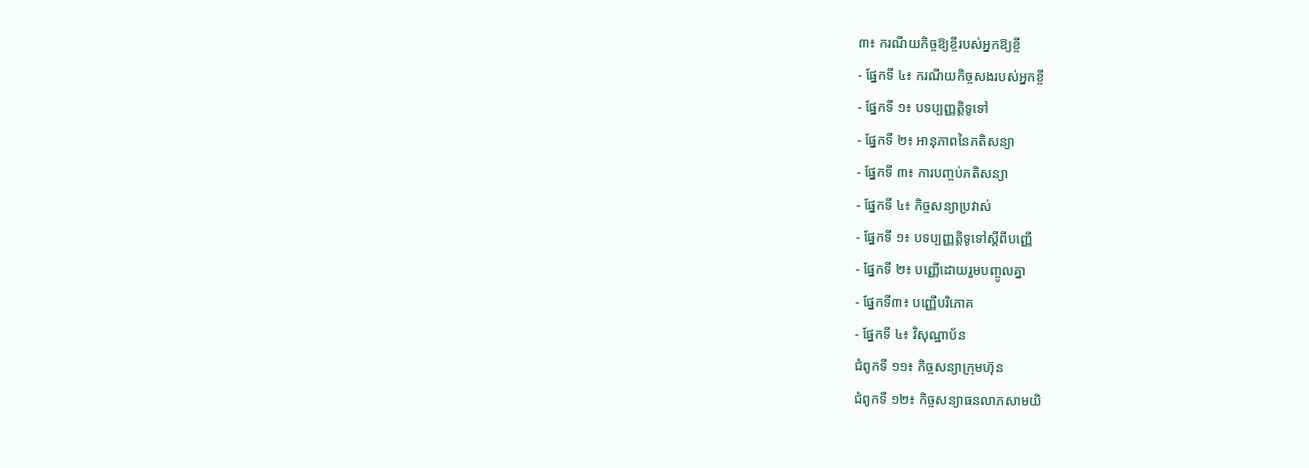៣៖ ករណីយកិច្ចឱ្យខ្ចីរបស់អ្នកឱ្យខ្ចី
- ផ្នែកទី ៤៖ ករណីយកិច្ចសងរបស់អ្នកខ្ចី
- ផ្នែកទី ១៖ បទប្បញ្ញត្តិទូទៅ
- ផ្នែកទី ២៖ អានុភាពនៃភតិសន្យា
- ផ្នែកទី ៣៖ ការបញ្ចប់ភតិសន្យា
- ផ្នែកទី ៤៖ កិច្ចសន្យាប្រវាស់
- ផ្នែកទី ១៖ បទប្បញ្ញត្តិទូទៅស្តីពីបញ្ញើ
- ផ្នែកទី ២៖ បញ្ញើដោយរួមបញ្ចូលគ្នា
- ផ្នែកទី៣៖ បញ្ញើបរិភោគ
- ផ្នែកទី ៤៖ វិសុណ្ឋាប័ន
ជំពូកទី ១១៖ កិច្ចសន្យាក្រុមហ៊ុន
ជំពូកទី ១២៖ កិច្ចសន្យាធនលាភសាមយិ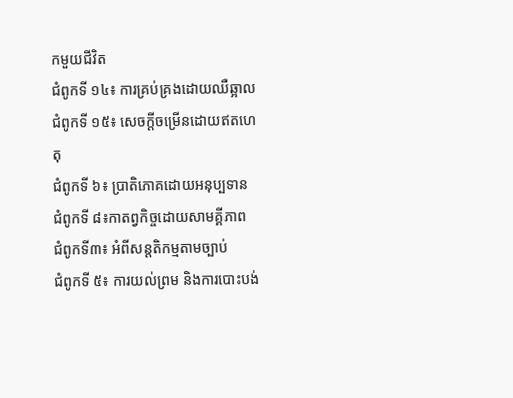កមួយជីវិត
ជំពូកទី ១៤៖ ការគ្រប់គ្រងដោយឈឺឆ្អាល
ជំពូកទី ១៥៖ សេចក្តីចម្រើនដោយឥតហេតុ
ជំពូកទី ៦៖ ប្រាតិភោគដោយអនុប្បទាន
ជំពូកទី ៨៖កាតព្វកិច្ចដោយសាមគ្គីភាព
ជំពូកទី៣៖ អំពីសន្តតិកម្មតាមច្បាប់
ជំពូកទី ៥៖ ការយល់ព្រម និងការបោះបង់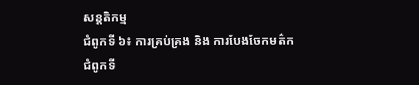សន្តតិកម្ម
ជំពូកទី ៦៖ ការគ្រប់គ្រង និង ការបែងចែកមត៌ក
ជំពូកទី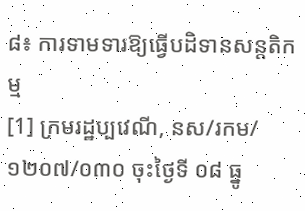៨៖ ការទាមទារឱ្យធ្វើបដិទានសន្តតិកម្ម
[1] ក្រមរដ្ឋប្បវេណី, នស/រកម/១២០៧/០៣០ ចុះថ្ងៃទី ០៨ ធ្នូ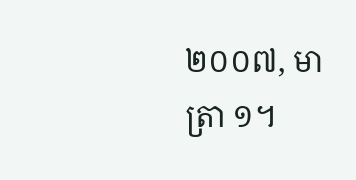២០០៧, មាត្រា ១។